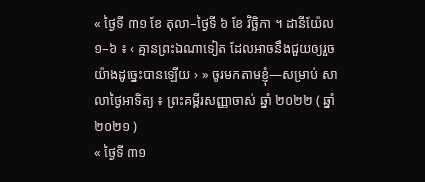« ថ្ងៃទី ៣១ ខែ តុលា–ថ្ងៃទី ៦ ខែ វិច្ឆិកា ។ ដានីយ៉ែល ១–៦ ៖ ‹ គ្មានព្រះឯណាទៀត ដែលអាចនឹងជួយឲ្យរួចយ៉ាងដូច្នេះបានឡើយ › » ចូរមកតាមខ្ញុំ—សម្រាប់ សាលាថ្ងៃអាទិត្យ ៖ ព្រះគម្ពីរសញ្ញាចាស់ ឆ្នាំ ២០២២ ( ឆ្នាំ ២០២១ )
« ថ្ងៃទី ៣១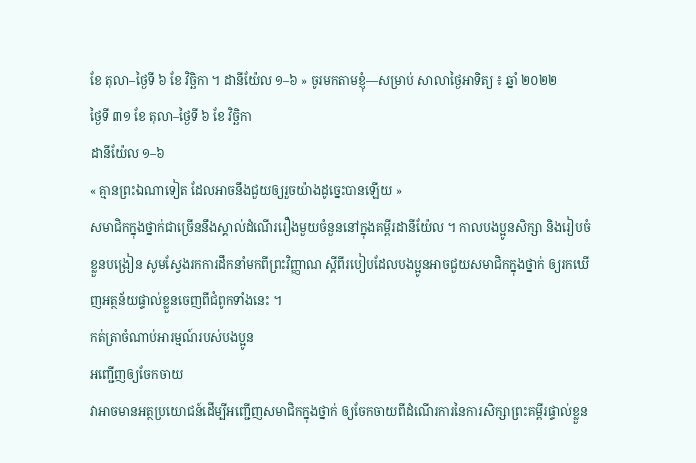ខែ តុលា–ថ្ងៃទី ៦ ខែ វិច្ឆិកា ។ ដានីយ៉ែល ១–៦ » ចូរមកតាមខ្ញុំ—សម្រាប់ សាលាថ្ងៃអាទិត្យ ៖ ឆ្នាំ ២០២២
ថ្ងៃទី ៣១ ខែ តុលា–ថ្ងៃទី ៦ ខែ វិច្ឆិកា
ដានីយ៉ែល ១–៦
« គ្មានព្រះឯណាទៀត ដែលអាចនឹងជួយឲ្យរួចយ៉ាងដូច្នេះបានឡើយ »
សមាជិកក្នុងថ្នាក់ជាច្រើននឹងស្គាល់ដំណើររឿងមួយចំនួននៅក្នុងគម្ពីរដានីយ៉ែល ។ កាលបងប្អូនសិក្សា និងរៀបចំខ្លួនបង្រៀន សូមស្វែងរកការដឹកនាំមកពីព្រះវិញ្ញាណ ស្ដីពីរបៀបដែលបងប្អូនអាចជួយសមាជិកក្នុងថ្នាក់ ឲ្យរកឃើញអត្ថន័យផ្ទាល់ខ្លួនចេញពីជំពូកទាំងនេះ ។
កត់ត្រាចំណាប់អារម្មណ៍របស់បងប្អូន
អញ្ជើញឲ្យចែកចាយ
វាអាចមានអត្ថប្រយោជន៍ដើម្បីអញ្ជើញសមាជិកក្នុងថ្នាក់ ឲ្យចែកចាយពីដំណើរការនៃការសិក្សាព្រះគម្ពីរផ្ទាល់ខ្លួន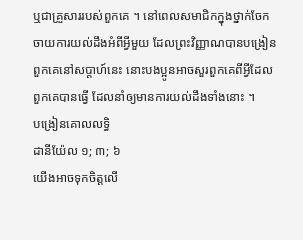ឬជាគ្រួសាររបស់ពួកគេ ។ នៅពេលសមាជិកក្នុងថ្នាក់ចែកចាយការយល់ដឹងអំពីអ្វីមួយ ដែលព្រះវិញ្ញាណបានបង្រៀនពួកគេនៅសប្ដាហ៍នេះ នោះបងប្អូនអាចសួរពួកគេពីអ្វីដែលពួកគេបានធ្វើ ដែលនាំឲ្យមានការយល់ដឹងទាំងនោះ ។
បង្រៀនគោលលទ្ធិ
ដានីយ៉ែល ១; ៣; ៦
យើងអាចទុកចិត្តលើ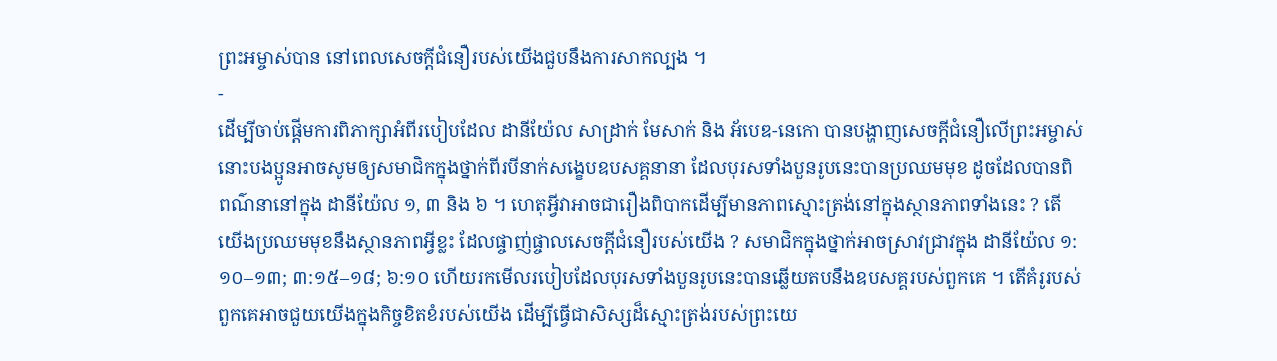ព្រះអម្ចាស់បាន នៅពេលសេចក្តីជំនឿរបស់យើងជួបនឹងការសាកល្បង ។
-
ដើម្បីចាប់ផ្ដើមការពិភាក្សាអំពីរបៀបដែល ដានីយ៉ែល សាដ្រាក់ មែសាក់ និង អ័បេឌ-នេកោ បានបង្ហាញសេចក្ដីជំនឿលើព្រះអម្ចាស់ នោះបងប្អូនអាចសូមឲ្យសមាជិកក្នុងថ្នាក់ពីរបីនាក់សង្ខេបឧបសគ្គនានា ដែលបុរសទាំងបួនរូបនេះបានប្រឈមមុខ ដូចដែលបានពិពណ៌នានៅក្នុង ដានីយ៉ែល ១, ៣ និង ៦ ។ ហេតុអ្វីវាអាចជារឿងពិបាកដើម្បីមានភាពស្មោះត្រង់នៅក្នុងស្ថានភាពទាំងនេះ ? តើយើងប្រឈមមុខនឹងស្ថានភាពអ្វីខ្លះ ដែលផ្ចាញ់ផ្ចាលសេចក្ដីជំនឿរបស់យើង ? សមាជិកក្នុងថ្នាក់អាចស្រាវជ្រាវក្នុង ដានីយ៉ែល ១:១០–១៣; ៣:១៥–១៨; ៦:១០ ហើយរកមើលរបៀបដែលបុរសទាំងបួនរូបនេះបានឆ្លើយតបនឹងឧបសគ្គរបស់ពួកគេ ។ តើគំរូរបស់ពួកគេអាចជួយយើងក្នុងកិច្ចខិតខំរបស់យើង ដើម្បីធ្វើជាសិស្សដ៏ស្មោះត្រង់របស់ព្រះយេ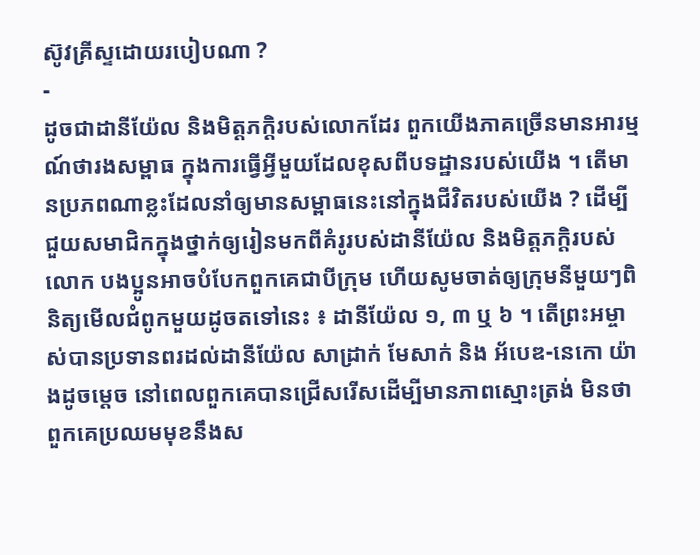ស៊ូវគ្រីស្ទដោយរបៀបណា ?
-
ដូចជាដានីយ៉ែល និងមិត្តភក្ដិរបស់លោកដែរ ពួកយើងភាគច្រើនមានអារម្មណ៍ថារងសម្ពាធ ក្នុងការធ្វើអ្វីមួយដែលខុសពីបទដ្ឋានរបស់យើង ។ តើមានប្រភពណាខ្លះដែលនាំឲ្យមានសម្ពាធនេះនៅក្នុងជីវិតរបស់យើង ? ដើម្បីជួយសមាជិកក្នុងថ្នាក់ឲ្យរៀនមកពីគំរូរបស់ដានីយ៉ែល និងមិត្តភក្ដិរបស់លោក បងប្អូនអាចបំបែកពួកគេជាបីក្រុម ហើយសូមចាត់ឲ្យក្រុមនីមួយៗពិនិត្យមើលជំពូកមួយដូចតទៅនេះ ៖ ដានីយ៉ែល ១, ៣ ឬ ៦ ។ តើព្រះអម្ចាស់បានប្រទានពរដល់ដានីយ៉ែល សាដ្រាក់ មែសាក់ និង អ័បេឌ-នេកោ យ៉ាងដូចម្ដេច នៅពេលពួកគេបានជ្រើសរើសដើម្បីមានភាពស្មោះត្រង់ មិនថាពួកគេប្រឈមមុខនឹងស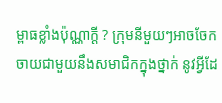ម្ពាធខ្លាំងប៉ុណ្ណាក្ដី ? ក្រុមនីមួយៗអាចចែកចាយជាមួយនឹងសមាជិកក្នុងថ្នាក់ នូវអ្វីដែ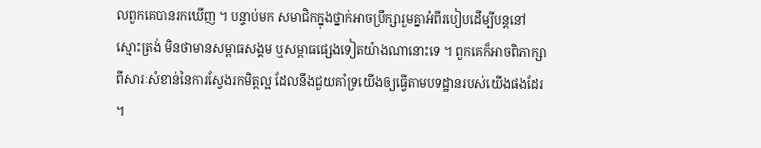លពួកគេបានរកឃើញ ។ បន្ទាប់មក សមាជិកក្នុងថ្នាក់អាចប្រឹក្សារួមគ្នាអំពីរបៀបដើម្បីបន្ដនៅស្មោះត្រង់ មិនថាមានសម្ពាធសង្គម ឬសម្ពាធផ្សេងទៀតយ៉ាងណានោះទេ ។ ពួកគេក៏អាចពិភាក្សាពីសារៈសំខាន់នៃការស្វែងរកមិត្តល្អ ដែលនឹងជួយគាំទ្រយើងឲ្យធ្វើតាមបទដ្ឋានរបស់យើងផងដែរ ។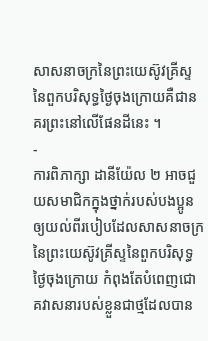សាសនាចក្រនៃព្រះយេស៊ូវគ្រីស្ទនៃពួកបរិសុទ្ធថ្ងៃចុងក្រោយគឺជានគរព្រះនៅលើផែនដីនេះ ។
-
ការពិភាក្សា ដានីយ៉ែល ២ អាចជួយសមាជិកក្នុងថ្នាក់របស់បងប្អូន ឲ្យយល់ពីរបៀបដែលសាសនាចក្រនៃព្រះយេស៊ូវគ្រីស្ទនៃពួកបរិសុទ្ធថ្ងៃចុងក្រោយ កំពុងតែបំពេញជោគវាសនារបស់ខ្លួនជាថ្មដែលបាន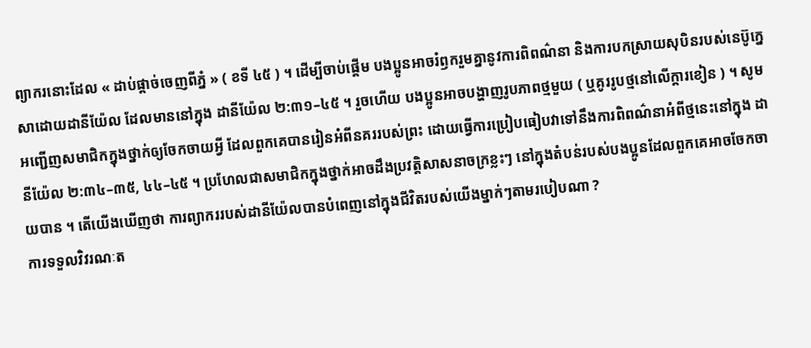ព្យាករនោះដែល « ដាប់ផ្តាច់ចេញពីភ្នំ » ( ខទី ៤៥ ) ។ ដើម្បីចាប់ផ្ដើម បងប្អូនអាចរំឭករួមគ្នានូវការពិពណ៌នា និងការបកស្រាយសុបិនរបស់នេប៊ូក្នេសាដោយដានីយ៉ែល ដែលមាននៅក្នុង ដានីយ៉ែល ២:៣១–៤៥ ។ រួចហើយ បងប្អូនអាចបង្ហាញរូបភាពថ្មមួយ ( ឬគូររូបថ្មនៅលើក្ដារខៀន ) ។ សូមអញ្ជើញសមាជិកក្នុងថ្នាក់ឲ្យចែកចាយអ្វី ដែលពួកគេបានរៀនអំពីនគររបស់ព្រះ ដោយធ្វើការប្រៀបធៀបវាទៅនឹងការពិពណ៌នាអំពីថ្មនេះនៅក្នុង ដានីយ៉ែល ២:៣៤–៣៥, ៤៤–៤៥ ។ ប្រហែលជាសមាជិកក្នុងថ្នាក់អាចដឹងប្រវត្តិសាសនាចក្រខ្លះៗ នៅក្នុងតំបន់របស់បងប្អូនដែលពួកគេអាចចែកចាយបាន ។ តើយើងឃើញថា ការព្យាកររបស់ដានីយ៉ែលបានបំពេញនៅក្នុងជីវិតរបស់យើងម្នាក់ៗតាមរបៀបណា ?
ការទទួលវិវរណៈត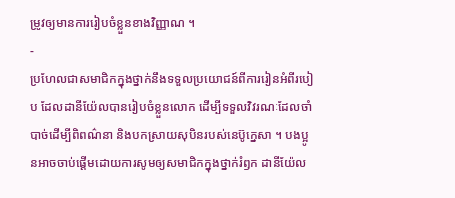ម្រូវឲ្យមានការរៀបចំខ្លួនខាងវិញ្ញាណ ។
-
ប្រហែលជាសមាជិកក្នុងថ្នាក់នឹងទទួលប្រយោជន៍ពីការរៀនអំពីរបៀប ដែលដានីយ៉ែលបានរៀបចំខ្លួនលោក ដើម្បីទទួលវិវរណៈដែលចាំបាច់ដើម្បីពិពណ៌នា និងបកស្រាយសុបិនរបស់នេប៊ូក្នេសា ។ បងប្អូនអាចចាប់ផ្ដើមដោយការសូមឲ្យសមាជិកក្នុងថ្នាក់រំឭក ដានីយ៉ែល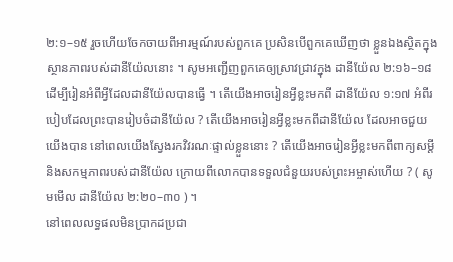២:១–១៥ រួចហើយចែកចាយពីអារម្មណ៍របស់ពួកគេ ប្រសិនបើពួកគេឃើញថា ខ្លួនឯងស្ថិតក្នុងស្ថានភាពរបស់ដានីយ៉ែលនោះ ។ សូមអញ្ជើញពួកគេឲ្យស្រាវជ្រាវក្នុង ដានីយ៉ែល ២:១៦–១៨ ដើម្បីរៀនអំពីអ្វីដែលដានីយ៉ែលបានធ្វើ ។ តើយើងអាចរៀនអ្វីខ្លះមកពី ដានីយ៉ែល ១:១៧ អំពីរបៀបដែលព្រះបានរៀបចំដានីយ៉ែល ? តើយើងអាចរៀនអ្វីខ្លះមកពីដានីយ៉ែល ដែលអាចជួយយើងបាន នៅពេលយើងស្វែងរកវិវរណៈផ្ទាល់ខ្លួននោះ ? តើយើងអាចរៀនអ្វីខ្លះមកពីពាក្យសម្ដី និងសកម្មភាពរបស់ដានីយ៉ែល ក្រោយពីលោកបានទទួលជំនួយរបស់ព្រះអម្ចាស់ហើយ ? ( សូមមើល ដានីយ៉ែល ២:២០–៣០ ) ។
នៅពេលលទ្ធផលមិនប្រាកដប្រជា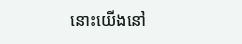នោះយើងនៅ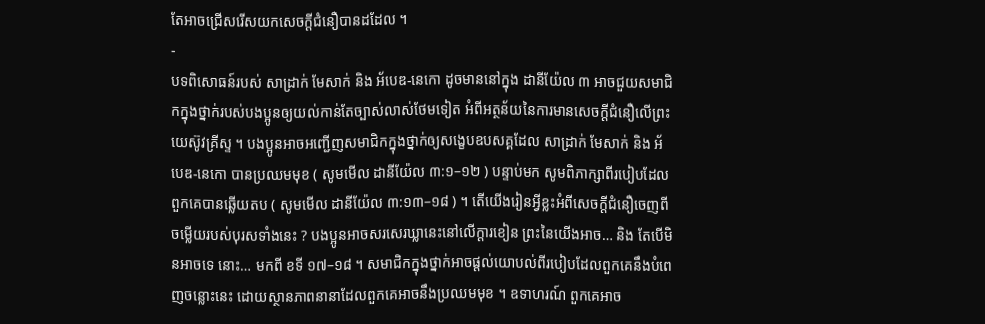តែអាចជ្រើសរើសយកសេចក្ដីជំនឿបានដដែល ។
-
បទពិសោធន៍របស់ សាដ្រាក់ មែសាក់ និង អ័បេឌ-នេកោ ដូចមាននៅក្នុង ដានីយ៉ែល ៣ អាចជួយសមាជិកក្នុងថ្នាក់របស់បងប្អូនឲ្យយល់កាន់តែច្បាស់លាស់ថែមទៀត អំពីអត្ថន័យនៃការមានសេចក្ដីជំនឿលើព្រះយេស៊ូវគ្រីស្ទ ។ បងប្អូនអាចអញ្ជើញសមាជិកក្នុងថ្នាក់ឲ្យសង្ខេបឧបសគ្គដែល សាដ្រាក់ មែសាក់ និង អ័បេឌ-នេកោ បានប្រឈមមុខ ( សូមមើល ដានីយ៉ែល ៣:១–១២ ) បន្ទាប់មក សូមពិភាក្សាពីរបៀបដែលពួកគេបានឆ្លើយតប ( សូមមើល ដានីយ៉ែល ៣:១៣–១៨ ) ។ តើយើងរៀនអ្វីខ្លះអំពីសេចក្ដីជំនឿចេញពីចម្លើយរបស់បុរសទាំងនេះ ? បងប្អូនអាចសរសេរឃ្លានេះនៅលើក្ដារខៀន ព្រះនៃយើងអាច… និង តែបើមិនអាចទេ នោះ… មកពី ខទី ១៧–១៨ ។ សមាជិកក្នុងថ្នាក់អាចផ្ដល់យោបល់ពីរបៀបដែលពួកគេនឹងបំពេញចន្លោះនេះ ដោយស្ថានភាពនានាដែលពួកគេអាចនឹងប្រឈមមុខ ។ ឧទាហរណ៍ ពួកគេអាច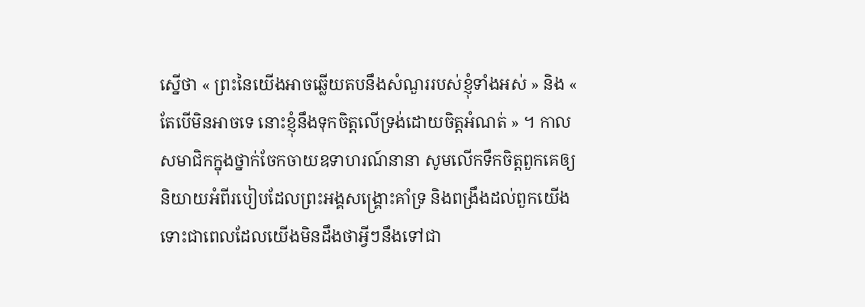ស្នើថា « ព្រះនៃយើងអាចឆ្លើយតបនឹងសំណួររបស់ខ្ញុំទាំងអស់ » និង « តែបើមិនអាចទេ នោះខ្ញុំនឹងទុកចិត្តលើទ្រង់ដោយចិត្តអំណត់ » ។ កាលសមាជិកក្នុងថ្នាក់ចែកចាយឧទាហរណ៍នានា សូមលើកទឹកចិត្តពួកគេឲ្យនិយាយអំពីរបៀបដែលព្រះអង្គសង្គ្រោះគាំទ្រ និងពង្រឹងដល់ពួកយើង ទោះជាពេលដែលយើងមិនដឹងថាអ្វីៗនឹងទៅជា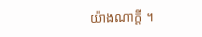យ៉ាងណាក្ដី ។